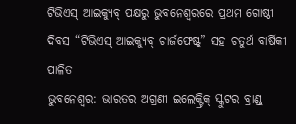ଟିଭିଏସ୍ ଆଇକ୍ୟୁବ୍ ପକ୍ଷରୁ ଭୁବନେଶ୍ୱରରେ ପ୍ରଥମ ଗୋଷ୍ଠୀ ଦିବସ “ଟିଭିଏସ୍ ଆଇକ୍ୟୁବ୍ ଚାର୍ଜଫେଷ୍ଟ୍” ସହ ଚତୁର୍ଥ ବାର୍ଷିକୀ ପାଳିତ
ଭୁବନେଶ୍ୱର: ଭାରତର ଅଗ୍ରଣୀ ଇଲେକ୍ଟ୍ରିକ୍ ସ୍କୁଟର ବ୍ରାଣ୍ଡ୍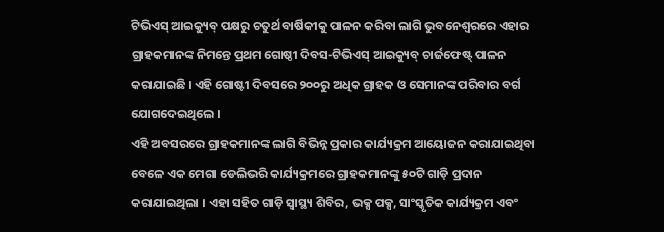ଟିଭିଏସ୍ ଆଇକ୍ୟୁବ୍ ପକ୍ଷରୁ ଚତୁର୍ଥ ବାର୍ଷିକୀକୁ ପାଳନ କରିବା ଲାଗି ଭୁବନେଶ୍ୱରରେ ଏହାର ଗ୍ରାହକମାନଙ୍କ ନିମନ୍ତେ ପ୍ରଥମ ଗୋଷ୍ଠୀ ଦିବସ-ଟିଭିଏସ୍ ଆଇକ୍ୟୁବ୍ ଚାର୍ଜଫେଷ୍ଟ୍ ପାଳନ କରାଯାଇଛି । ଏହି ଗୋଷ୍ଟୀ ଦିବସରେ ୨୦୦ରୁ ଅଧିକ ଗ୍ରାହକ ଓ ସେମାନଙ୍କ ପରିବାର ବର୍ଗ ଯୋଗଦେଇଥିଲେ ।
ଏହି ଅବସରରେ ଗ୍ରାହକମାନଙ୍କ ଲାଗି ବିଭିନ୍ନ ପ୍ରକାର କାର୍ଯ୍ୟକ୍ରମ ଆୟୋଜନ କରାଯାଇଥିବା ବେଳେ ଏକ ମେଗା ଡେଲିଭରି କାର୍ଯ୍ୟକ୍ରମରେ ଗ୍ରାହକମାନଙ୍କୁ ୫୦ଟି ଗାଡ଼ି ପ୍ରଦାନ କରାଯାଇଥିଲା । ଏହା ସହିତ ଗାଡ଼ି ସ୍ୱାସ୍ଥ୍ୟ ଶିବିର, ଭକ୍ସ ପକ୍ସ, ସାଂସ୍କୃତିକ କାର୍ଯ୍ୟକ୍ରମ ଏବଂ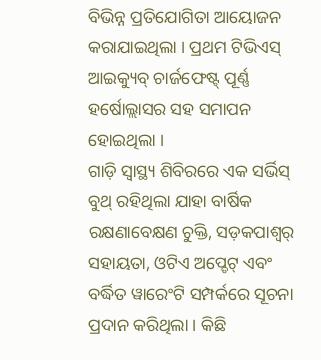ବିଭିନ୍ନ ପ୍ରତିଯୋଗିତା ଆୟୋଜନ କରାଯାଇଥିଲା । ପ୍ରଥମ ଟିଭିଏସ୍ ଆଇକ୍ୟୁବ୍ ଚାର୍ଜଫେଷ୍ଟ୍ ପୂର୍ଣ୍ଣ ହର୍ଷୋଲ୍ଲାସର ସହ ସମାପନ ହୋଇଥିଲା ।
ଗାଡ଼ି ସ୍ୱାସ୍ଥ୍ୟ ଶିବିରରେ ଏକ ସର୍ଭିସ୍ ବୁଥ୍ ରହିଥିଲା ଯାହା ବାର୍ଷିକ ରକ୍ଷଣାବେକ୍ଷଣ ଚୁକ୍ତି, ସଡ଼କପାଶ୍ୱର୍ ସହାୟତା, ଓଟିଏ ଅପ୍ଡେଟ୍ ଏବଂ ବର୍ଦ୍ଧିତ ୱାରେଂଟି ସମ୍ପର୍କରେ ସୂଚନା ପ୍ରଦାନ କରିଥିଲା । କିଛି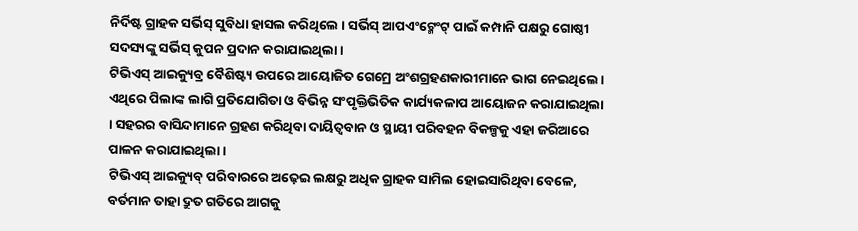ନିର୍ଦିଷ୍ଟ ଗ୍ରାହକ ସର୍ଭିସ୍ ସୁବିଧା ହାସଲ କରିଥିଲେ । ସର୍ଭିସ୍ ଆପଏଂଟ୍ମେଂଟ୍ ପାଇଁ କମ୍ପାନି ପକ୍ଷରୁ ଗୋଷ୍ଠୀ ସଦସ୍ୟଙ୍କୁ ସର୍ଭିସ୍ କୁପନ ପ୍ରଦାନ କରାଯାଇଥିଲା ।
ଟିଭିଏସ୍ ଆଇକ୍ୟୁବ୍ର ବୈଶିଷ୍ଟ୍ୟ ଉପରେ ଆୟୋଜିତ ଗେମ୍ରେ ଅଂଶଗ୍ରହଣକାରୀମାନେ ଭାଗ ନେଇଥିଲେ । ଏଥିରେ ପିଲାଙ୍କ ଲାଗି ପ୍ରତିଯୋଗିତା ଓ ବିଭିନ୍ନ ସଂପୃକ୍ତିଭିତିକ କାର୍ଯ୍ୟକଳାପ ଆୟୋଜନ କରାଯାଇଥିଲା । ସହରର ବାସିନ୍ଦାମାନେ ଗ୍ରହଣ କରିଥିବା ଦାୟିତ୍ୱବାନ ଓ ସ୍ଥାୟୀ ପରିବହନ ବିକଳ୍ପକୁ ଏହା ଜରିଆରେ ପାଳନ କରାଯାଇଥିଲା ।
ଟିଭିଏସ୍ ଆଇକ୍ୟୁବ୍ ପରିବାରରେ ଅଢ଼େଇ ଲକ୍ଷରୁ ଅଧିକ ଗ୍ରାହକ ସାମିଲ ହୋଇସାରିଥିବା ବେଳେ, ବର୍ତମାନ ତାହା ଦ୍ରୁତ ଗତିରେ ଆଗକୁ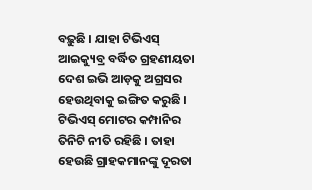ବଢ଼ୁଛି । ଯାହା ଟିଭିଏସ୍ ଆଇକ୍ୟୁବ୍ର ବର୍ଦ୍ଧିତ ଗ୍ରହଣୀୟତା ଦେଶ ଇଭି ଆଡ଼କୁ ଅଗ୍ରସର ହେଉଥିବାକୁ ଇଙ୍ଗିତ କରୁଛି । ଟିଭିଏସ୍ ମୋଟର କମ୍ପାନିର ତିନିଟି ନୀତି ରହିଛି । ତାହା ହେଉଛି ଗ୍ରାହକମାନଙ୍କୁ ଦୂରତା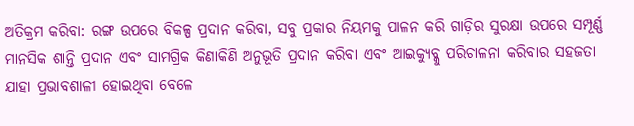ଅତିକ୍ରମ କରିବା: ରଙ୍ଗ ଉପରେ ବିକଳ୍ପ ପ୍ରଦାନ କରିବା, ସବୁ ପ୍ରକାର ନିୟମକୁ ପାଳନ କରି ଗାଡ଼ିର ସୁରକ୍ଷା ଉପରେ ସମ୍ପୂର୍ଣ୍ଣ ମାନସିକ ଶାନ୍ତି ପ୍ରଦାନ ଏବଂ ସାମଗ୍ରିକ କିଣାକିଣି ଅନୁଭୂତି ପ୍ରଦାନ କରିବା ଏବଂ ଆଇକ୍ୟୁବ୍କୁ ପରିଚାଳନା କରିବାର ସହଜତା ଯାହା ପ୍ରଭାବଶାଳୀ ହୋଇଥିବା ବେଳେ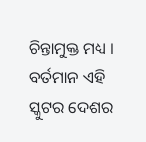ଚିନ୍ତାମୁକ୍ତ ମଧ୍ୟ । ବର୍ତମାନ ଏହି ସ୍କୁଟର ଦେଶର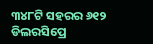୩୪୮ଟି ସହରର ୬୧୨ ଡିଲରସିପ୍ରେ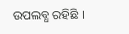ଉପଲବ୍ଧ ରହିଛି ।